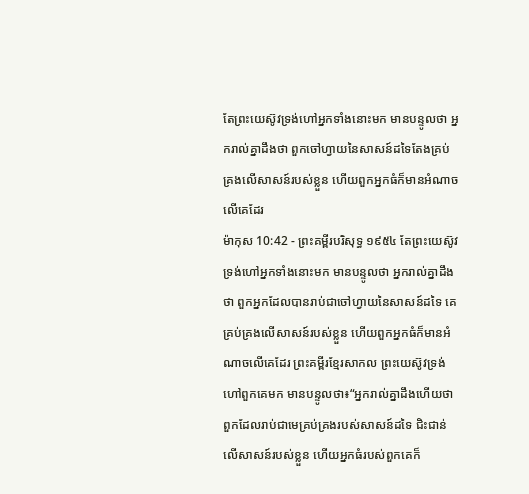តែព្រះយេស៊ូវទ្រង់ហៅអ្នកទាំងនោះមក មានបន្ទូលថា អ្នករាល់គ្នាដឹងថា ពួកចៅហ្វាយនៃសាសន៍ដទៃតែងគ្រប់គ្រងលើសាសន៍របស់ខ្លួន ហើយពួកអ្នកធំក៏មានអំណាចលើគេដែរ
ម៉ាកុស 10:42 - ព្រះគម្ពីរបរិសុទ្ធ ១៩៥៤ តែព្រះយេស៊ូវទ្រង់ហៅអ្នកទាំងនោះមក មានបន្ទូលថា អ្នករាល់គ្នាដឹងថា ពួកអ្នកដែលបានរាប់ជាចៅហ្វាយនៃសាសន៍ដទៃ គេគ្រប់គ្រងលើសាសន៍របស់ខ្លួន ហើយពួកអ្នកធំក៏មានអំណាចលើគេដែរ ព្រះគម្ពីរខ្មែរសាកល ព្រះយេស៊ូវទ្រង់ហៅពួកគេមក មានបន្ទូលថា៖“អ្នករាល់គ្នាដឹងហើយថា ពួកដែលរាប់ជាមេគ្រប់គ្រងរបស់សាសន៍ដទៃ ជិះជាន់លើសាសន៍របស់ខ្លួន ហើយអ្នកធំរបស់ពួកគេក៏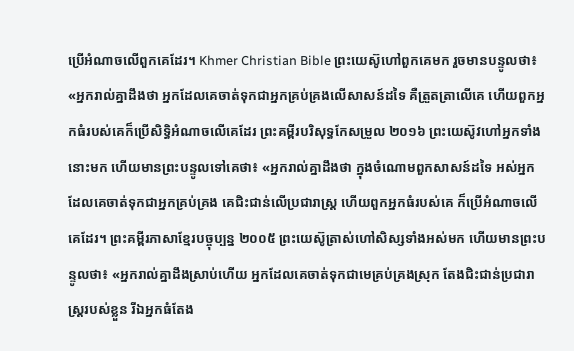ប្រើអំណាចលើពួកគេដែរ។ Khmer Christian Bible ព្រះយេស៊ូហៅពួកគេមក រួចមានបន្ទូលថា៖ «អ្នករាល់គ្នាដឹងថា អ្នកដែលគេចាត់ទុកជាអ្នកគ្រប់គ្រងលើសាសន៍ដទៃ គឺត្រួតត្រាលើគេ ហើយពួកអ្នកធំរបស់គេក៏ប្រើសិទ្ធិអំណាចលើគេដែរ ព្រះគម្ពីរបរិសុទ្ធកែសម្រួល ២០១៦ ព្រះយេស៊ូវហៅអ្នកទាំងនោះមក ហើយមានព្រះបន្ទូលទៅគេថា៖ «អ្នករាល់គ្នាដឹងថា ក្នុងចំណោមពួកសាសន៍ដទៃ អស់អ្នកដែលគេចាត់ទុកជាអ្នកគ្រប់គ្រង គេជិះជាន់លើប្រជារាស្រ្ត ហើយពួកអ្នកធំរបស់គេ ក៏ប្រើអំណាចលើគេដែរ។ ព្រះគម្ពីរភាសាខ្មែរបច្ចុប្បន្ន ២០០៥ ព្រះយេស៊ូត្រាស់ហៅសិស្សទាំងអស់មក ហើយមានព្រះបន្ទូលថា៖ «អ្នករាល់គ្នាដឹងស្រាប់ហើយ អ្នកដែលគេចាត់ទុកជាមេគ្រប់គ្រងស្រុក តែងជិះជាន់ប្រជារាស្ត្ររបស់ខ្លួន រីឯអ្នកធំតែង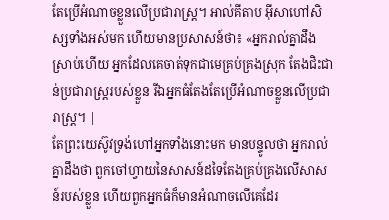តែប្រើអំណាចខ្លួនលើប្រជារាស្ត្រ។ អាល់គីតាប អ៊ីសាហៅសិស្សទាំងអស់មក ហើយមានប្រសាសន៍ថា៖ «អ្នករាល់គ្នាដឹងស្រាប់ហើយ អ្នកដែលគេចាត់ទុកជាមេគ្រប់គ្រងស្រុក តែងជិះជាន់ប្រជារាស្ដ្ររបស់ខ្លួន រីឯអ្នកធំតែងតែប្រើអំណាចខ្លួនលើប្រជារាស្ដ្រ។ |
តែព្រះយេស៊ូវទ្រង់ហៅអ្នកទាំងនោះមក មានបន្ទូលថា អ្នករាល់គ្នាដឹងថា ពួកចៅហ្វាយនៃសាសន៍ដទៃតែងគ្រប់គ្រងលើសាសន៍របស់ខ្លួន ហើយពួកអ្នកធំក៏មានអំណាចលើគេដែរ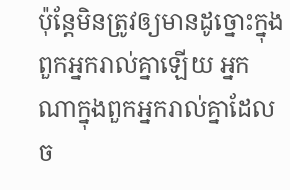ប៉ុន្តែមិនត្រូវឲ្យមានដូច្នោះក្នុងពួកអ្នករាល់គ្នាឡើយ អ្នកណាក្នុងពួកអ្នករាល់គ្នាដែលច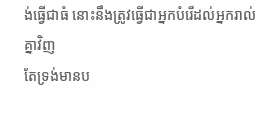ង់ធ្វើជាធំ នោះនឹងត្រូវធ្វើជាអ្នកបំរើដល់អ្នករាល់គ្នាវិញ
តែទ្រង់មានប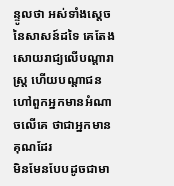ន្ទូលថា អស់ទាំងស្តេចនៃសាសន៍ដទៃ គេតែងសោយរាជ្យលើបណ្តារាស្ត្រ ហើយបណ្តាជនហៅពួកអ្នកមានអំណាចលើគេ ថាជាអ្នកមានគុណដែរ
មិនមែនបែបដូចជាមា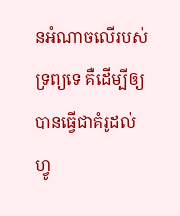នអំណាចលើរបស់ទ្រព្យទេ គឺដើម្បីឲ្យបានធ្វើជាគំរូដល់ហ្វូ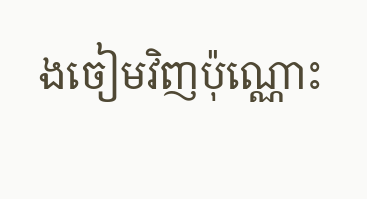ងចៀមវិញប៉ុណ្ណោះ